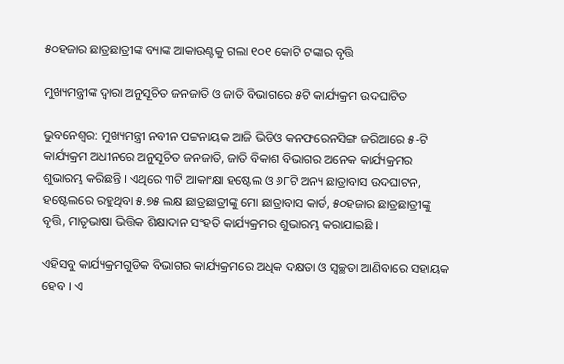୫୦ହଜାର ଛାତ୍ରଛାତ୍ରୀଙ୍କ ବ୍ୟାଙ୍କ ଆକାଉଣ୍ଟକୁ ଗଲା ୧୦୧ କୋଟି ଟଙ୍କାର ବୃତ୍ତି

ମୁଖ୍ୟମନ୍ତ୍ରୀଙ୍କ ଦ୍ଵାରା ଅନୁସୂଚିତ ଜନଜାତି ଓ ଜାତି ବିଭାଗରେ ୫ଟି କାର୍ଯ୍ୟକ୍ରମ ଉଦଘାଟିତ

ଭୁବନେଶ୍ବର: ମୁଖ୍ୟମନ୍ତ୍ରୀ ନବୀନ ପଟ୍ଟନାୟକ ଆଜି ଭିଡିଓ କନଫରେନସିଙ୍ଗ ଜରିଆରେ ୫-ଟି କାର୍ଯ୍ୟକ୍ରମ ଅଧୀନରେ ଅନୁସୂଚିତ ଜନଜାତି, ଜାତି ବିକାଶ ବିଭାଗର ଅନେକ କାର୍ଯ୍ୟକ୍ରମର ଶୁଭାରମ୍ଭ କରିଛନ୍ତି । ଏଥିରେ ୩ଟି ଆକାଂକ୍ଷା ହଷ୍ଟେଲ ଓ ୬୮ଟି ଅନ୍ୟ ଛାତ୍ରାବାସ ଉଦଘାଟନ, ହଷ୍ଟେଲରେ ରହୁଥିବା ୫.୭୫ ଲକ୍ଷ ଛାତ୍ରଛାତ୍ରୀଙ୍କୁ ମୋ ଛାତ୍ରାବାସ କାର୍ଡ, ୫୦ହଜାର ଛାତ୍ରଛାତ୍ରୀଙ୍କୁ ବୃତ୍ତି, ମାତୃଭାଷା ଭିତ୍ତିକ ଶିକ୍ଷାଦାନ ସଂହତି କାର୍ଯ୍ୟକ୍ରମର ଶୁଭାରମ୍ଭ କରାଯାଇଛି ।

ଏହିସବୁ କାର୍ଯ୍ୟକ୍ରମଗୁଡିକ ବିଭାଗର କାର୍ଯ୍ୟକ୍ରମରେ ଅଧିକ ଦକ୍ଷତା ଓ ସ୍ବଚ୍ଛତା ଆଣିବାରେ ସହାୟକ ହେବ । ଏ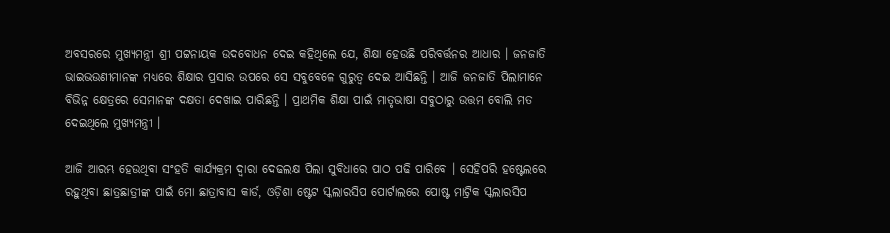ଅବସରରେ ମୁଖ୍ୟମନ୍ତ୍ରୀ ଶ୍ରୀ ପଟ୍ଟନାୟକ ଉଦବୋଧନ ଦେଇ କହିଥିଲେ ଯେ, ଶିକ୍ଷା ହେଉଛି ପରିବର୍ତ୍ତନର ଆଧାର । ଜନଜାତି ଭାଇଭଉଣୀମାନଙ୍କ ମଧ୍ୟରେ ଶିକ୍ଷାର ପ୍ରସାର ଉପରେ ସେ ସବୁବେଳେ ଗୁରୁତ୍ଵ ଦେଇ ଆସିଛନ୍ତି । ଆଜି ଜନଜାତି ପିଲାମାନେ ବିଭିନ୍ନ କ୍ଷେତ୍ରରେ ସେମାନଙ୍କ ଦକ୍ଷତା ଦେଖାଇ ପାରିଛନ୍ତି । ପ୍ରାଥମିକ ଶିକ୍ଷା ପାଇଁ ମାତୃଭାଷା ସବୁଠାରୁ ଉତ୍ତମ ବୋଲି ମତ ଦେଇଥିଲେ ମୁଖ୍ୟମନ୍ତ୍ରୀ ।

ଆଜି ଆରମ୍ଭ ହେଉଥିବା ସଂହତି କାର୍ଯ୍ୟକ୍ରମ ଦ୍ଵାରା ଦେଢଲକ୍ଷ ପିଲା ସୁବିଧାରେ ପାଠ ପଢି ପାରିବେ । ସେହିପରି ହଷ୍ଟେଲରେ ରହୁଥିବା ଛାତ୍ରଛାତ୍ରୀଙ୍କ ପାଇଁ ମୋ ଛାତ୍ରାବାସ କାର୍ଡ, ଓଡ଼ିଶା ଷ୍ଟେଟ ସ୍କଲାରସିପ ପୋର୍ଟାଲରେ ପୋଷ୍ଟ ମାଟ୍ରିକ ସ୍କଲାରସିପ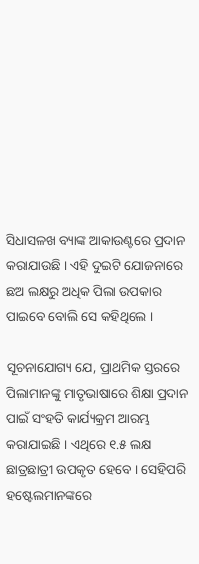ସିଧାସଳଖ ବ୍ୟାଙ୍କ ଆକାଉଣ୍ଟରେ ପ୍ରଦାନ କରାଯାଉଛି । ଏହି ଦୁଇଟି ଯୋଜନାରେ ଛଅ ଲକ୍ଷରୁ ଅଧିକ ପିଲା ଉପକାର ପାଇବେ ବୋଲି ସେ କହିଥିଲେ ।

ସୂଚନାଯୋଗ୍ୟ ଯେ, ପ୍ରାଥମିକ ସ୍ତରରେ ପିଲାମାନଙ୍କୁ ମାତୃଭାଷାରେ ଶିକ୍ଷା ପ୍ରଦାନ ପାଇଁ ସଂହତି କାର୍ଯ୍ୟକ୍ରମ ଆରମ୍ଭ କରାଯାଇଛି । ଏଥିରେ ୧.୫ ଲକ୍ଷ ଛାତ୍ରଛାତ୍ରୀ ଉପକୃତ ହେବେ । ସେହିପରି ହଷ୍ଟେଲମାନଙ୍କରେ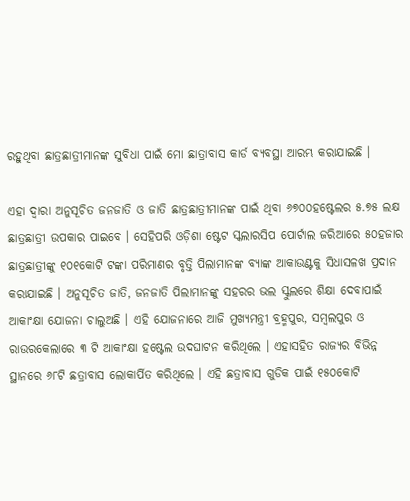ରହୁଥିବା ଛାତ୍ରଛାତ୍ରୀମାନଙ୍କ ସୁବିଧା ପାଇଁ ମୋ ଛାତ୍ରାବାସ କାର୍ଡ ବ୍ୟବସ୍ଥା ଆରମ୍ଭ କରାଯାଇଛି ।

ଏହା ଦ୍ଵାରା ଅନୁସୂଚିତ ଜନଜାତି ଓ ଜାତି ଛାତ୍ରଛାତ୍ରୀମାନଙ୍କ ପାଇଁ ଥିବା ୬୭୦୦ହଷ୍ଟେଲର ୫.୭୫ ଲକ୍ଷ ଛାତ୍ରଛାତ୍ରୀ ଉପକାର ପାଇବେ । ସେହିପରି ଓଡ଼ିଶା ଷ୍ଟେଟ ସ୍କଲାରସିପ ପୋର୍ଟାଲ ଜରିଆରେ ୫୦ହଜାର ଛାତ୍ରଛାତ୍ରୀଙ୍କୁ ୧୦୧କୋଟି ଟଙ୍କା ପରିମାଣର ବୃତ୍ତି ପିଲାମାନଙ୍କ ବ୍ୟାଙ୍କ ଆକାଉଣ୍ଟକୁ ସିଧାସଳଖ ପ୍ରଦାନ କରାଯାଇଛି । ଅନୁସୂଚିତ ଜାତି, ଜନଜାତି ପିଲାମାନଙ୍କୁ ସହରର ଭଲ ସ୍କୁଲରେ ଶିକ୍ଷା ଦେବାପାଇଁ ଆକାଂକ୍ଷା ଯୋଜନା ଚାଲୁଅଛି । ଏହି ଯୋଜନାରେ ଆଜି ମୁଖ୍ୟମନ୍ତ୍ରୀ ବ୍ରହ୍ମପୁର, ସମ୍ବଲପୁର ଓ ରାଉରକେଲାରେ ୩ ଟି ଆକାଂକ୍ଷା ହଷ୍ଟେଲ ଉଦଘାଟନ କରିଥିଲେ । ଏହାସହିତ ରାଜ୍ୟର ବିଭିନ୍ନ ସ୍ଥାନରେ ୬୮ଟି ଛତ୍ରାବାସ ଲୋକାର୍ପିତ କରିଥିଲେ । ଏହି ଛତ୍ରାବାସ ଗୁଡିକ ପାଇଁ ୧୫୦କୋଟି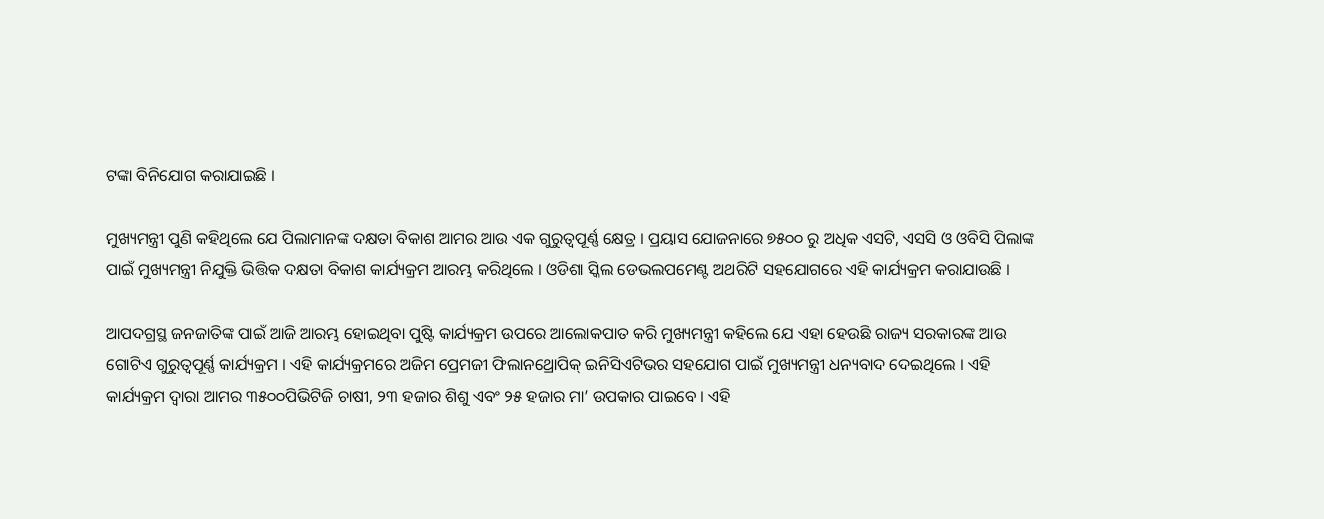ଟଙ୍କା ବିନିଯୋଗ କରାଯାଇଛି ।

ମୁଖ୍ୟମନ୍ତ୍ରୀ ପୁଣି କହିଥିଲେ ଯେ ପିଲାମାନଙ୍କ ଦକ୍ଷତା ବିକାଶ ଆମର ଆଉ ଏକ ଗୁରୁତ୍ୱପୂର୍ଣ୍ଣ କ୍ଷେତ୍ର । ପ୍ରୟାସ ଯୋଜନାରେ ୭୫୦୦ ରୁ ଅଧିକ ଏସଟି, ଏସସି ଓ ଓବିସି ପିଲାଙ୍କ ପାଇଁ ମୁଖ୍ୟମନ୍ତ୍ରୀ ନିଯୁକ୍ତି ଭିତ୍ତିକ ଦକ୍ଷତା ବିକାଶ କାର୍ଯ୍ୟକ୍ରମ ଆରମ୍ଭ କରିଥିଲେ । ଓଡିଶା ସ୍କିଲ ଡେଭଲପମେଣ୍ଟ ଅଥରିଟି ସହଯୋଗରେ ଏହି କାର୍ଯ୍ୟକ୍ରମ କରାଯାଉଛି ।

ଆପଦଗ୍ରସ୍ଥ ଜନଜାତିଙ୍କ ପାଇଁ ଆଜି ଆରମ୍ଭ ହୋଇଥିବା ପୁଷ୍ଟି କାର୍ଯ୍ୟକ୍ରମ ଉପରେ ଆଲୋକପାତ କରି ମୁଖ୍ୟମନ୍ତ୍ରୀ କହିଲେ ଯେ ଏହା ହେଉଛି ରାଜ୍ୟ ସରକାରଙ୍କ ଆଉ ଗୋଟିଏ ଗୁରୁତ୍ଵପୂର୍ଣ୍ଣ କାର୍ଯ୍ୟକ୍ରମ । ଏହି କାର୍ଯ୍ୟକ୍ରମରେ ଅଜିମ ପ୍ରେମଜୀ ଫିଲାନଥ୍ରୋପିକ୍ ଇନିସିଏଟିଭର ସହଯୋଗ ପାଇଁ ମୁଖ୍ୟମନ୍ତ୍ରୀ ଧନ୍ୟବାଦ ଦେଇଥିଲେ । ଏହି କାର୍ଯ୍ୟକ୍ରମ ଦ୍ଵାରା ଆମର ୩୫୦୦ପିଭିଟିଜି ଚାଷୀ, ୨୩ ହଜାର ଶିଶୁ ଏବଂ ୨୫ ହଜାର ମା’ ଉପକାର ପାଇବେ । ଏହି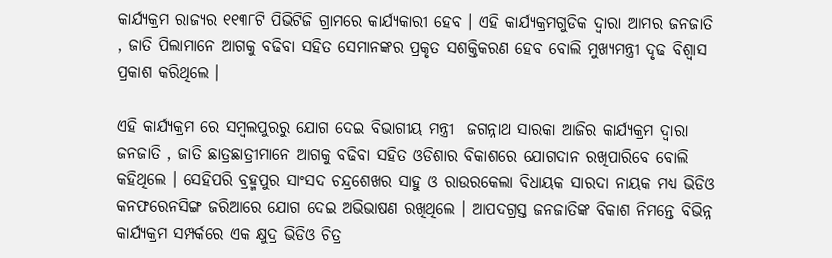କାର୍ଯ୍ୟକ୍ରମ ରାଜ୍ୟର ୧୧୩୮ଟି ପିଭିଟିଜି ଗ୍ରାମରେ କାର୍ଯ୍ୟକାରୀ ହେବ । ଏହି କାର୍ଯ୍ୟକ୍ରମଗୁଡିକ ଦ୍ଵାରା ଆମର ଜନଜାତି , ଜାତି ପିଲାମାନେ ଆଗକୁ ବଢିବା ସହିତ ସେମାନଙ୍କର ପ୍ରକୃତ ସଶକ୍ତିକରଣ ହେବ ବୋଲି ମୁଖ୍ୟମନ୍ତ୍ରୀ ଦୃଢ ବିଶ୍ବାସ ପ୍ରକାଶ କରିଥିଲେ ।

ଏହି କାର୍ଯ୍ୟକ୍ରମ ରେ ସମ୍ବଲପୁରରୁ ଯୋଗ ଦେଇ ବିଭାଗୀୟ ମନ୍ତ୍ରୀ  ଜଗନ୍ନାଥ ସାରକା ଆଜିର କାର୍ଯ୍ୟକ୍ରମ ଦ୍ଵାରା ଜନଜାତି , ଜାତି ଛାତ୍ରଛାତ୍ରୀମାନେ ଆଗକୁ ବଢିବା ସହିତ ଓଡିଶାର ବିକାଶରେ ଯୋଗଦାନ ରଖିପାରିବେ ବୋଲି କହିଥିଲେ । ସେହିପରି ବ୍ରହ୍ମପୁର ସାଂସଦ ଚନ୍ଦ୍ରଶେଖର ସାହୁ ଓ ରାଉରକେଲା ବିଧାୟକ ସାରଦା ନାୟକ ମଧ୍ୟ ଭିଡିଓ କନଫରେନସିଙ୍ଗ ଜରିଆରେ ଯୋଗ ଦେଇ ଅଭିଭାଷଣ ରଖିଥିଲେ । ଆପଦଗ୍ରସ୍ତ ଜନଜାତିଙ୍କ ବିକାଶ ନିମନ୍ତେ ବିଭିନ୍ନ କାର୍ଯ୍ୟକ୍ରମ ସମ୍ପର୍କରେ ଏକ କ୍ଷୁଦ୍ର ଭିଡିଓ ଚିତ୍ର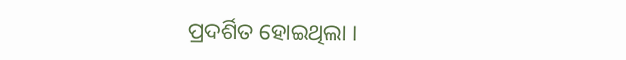ପ୍ରଦର୍ଶିତ ହୋଇଥିଲା ।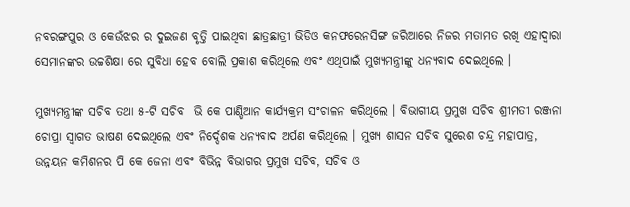ନବରଙ୍ଗପୁର ଓ କେଉଁଝର ର ଦୁଇଜଣ ବୃତ୍ତି ପାଇଥିବା ଛାତ୍ରଛାତ୍ରୀ ଭିଡିଓ କନଫରେନସିଙ୍ଗ ଜରିଆରେ ନିଜର ମତାମତ ରଖି ଏହାଦ୍ବାରା ସେମାନଙ୍କର ଉଚ୍ଚଶିକ୍ଷା ରେ ସୁବିଧା ହେବ ବୋଲି ପ୍ରକାଶ କରିଥିଲେ ଏବଂ ଏଥିପାଇଁ ମୁଖ୍ୟମନ୍ତ୍ରୀଙ୍କୁ ଧନ୍ୟବାଦ ଦେଇଥିଲେ ।

ମୁଖ୍ୟମନ୍ତ୍ରୀଙ୍କ ସଚିବ ତଥା ୫-ଟି ସଚିବ  ଭି କେ ପାଣ୍ଡିଆନ କାର୍ଯ୍ୟକ୍ରମ ସଂଚାଳନ କରିଥିଲେ । ବିଭାଗୀୟ ପ୍ରମୁଖ ସଚିବ ଶ୍ରୀମତୀ ରଞ୍ଜନା ଚୋପ୍ରା ସ୍ଵାଗତ ଭାଷଣ ଦେଇଥିଲେ ଏବଂ ନିର୍ଦ୍ଦେଶକ ଧନ୍ୟବାଦ ଅର୍ପଣ କରିଥିଲେ । ମୁଖ୍ୟ ଶାସନ ସଚିବ ସୁରେଶ ଚନ୍ଦ୍ର ମହାପାତ୍ର, ଉନ୍ନୟନ କମିଶନର ପି କେ ଜେନା ଏବଂ ବିଭିନ୍ନ ବିଭାଗର ପ୍ରମୁଖ ସଚିବ, ସଚିବ ଓ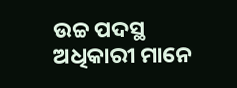ଉଚ୍ଚ ପଦସ୍ଥ ଅଧିକାରୀ ମାନେ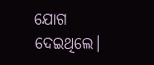ଯୋଗ ଦେଇଥିଲେ।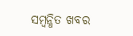ସମ୍ବନ୍ଧିତ ଖବର